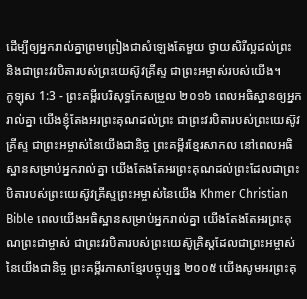ដើម្បីឲ្យអ្នករាល់គ្នាព្រមព្រៀងជាសំឡេងតែមួយ ថ្វាយសិរីល្អដល់ព្រះ និងជាព្រះវរបិតារបស់ព្រះយេស៊ូវគ្រីស្ទ ជាព្រះអម្ចាស់របស់យើង។
កូឡុស 1:3 - ព្រះគម្ពីរបរិសុទ្ធកែសម្រួល ២០១៦ ពេលអធិស្ឋានឲ្យអ្នករាល់គ្នា យើងខ្ញុំតែងអរព្រះគុណដល់ព្រះ ជាព្រះវរបិតារបស់ព្រះយេស៊ូវគ្រីស្ទ ជាព្រះអម្ចាស់នៃយើងជានិច្ច ព្រះគម្ពីរខ្មែរសាកល នៅពេលអធិស្ឋានសម្រាប់អ្នករាល់គ្នា យើងតែងតែអរព្រះគុណដល់ព្រះដែលជាព្រះបិតារបស់ព្រះយេស៊ូវគ្រីស្ទព្រះអម្ចាស់នៃយើង Khmer Christian Bible ពេលយើងអធិស្ឋានសម្រាប់អ្នករាល់គ្នា យើងតែងតែអរព្រះគុណព្រះជាម្ចាស់ ជាព្រះវរបិតារបស់ព្រះយេស៊ូគ្រិស្ដដែលជាព្រះអម្ចាស់នៃយើងជានិច្ច ព្រះគម្ពីរភាសាខ្មែរបច្ចុប្បន្ន ២០០៥ យើងសូមអរព្រះគុ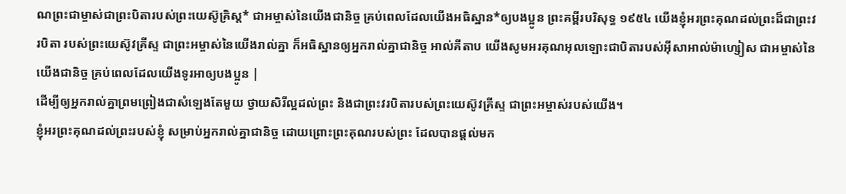ណព្រះជាម្ចាស់ជាព្រះបិតារបស់ព្រះយេស៊ូគ្រិស្ត* ជាអម្ចាស់នៃយើងជានិច្ច គ្រប់ពេលដែលយើងអធិស្ឋាន*ឲ្យបងប្អូន ព្រះគម្ពីរបរិសុទ្ធ ១៩៥៤ យើងខ្ញុំអរព្រះគុណដល់ព្រះដ៏ជាព្រះវរបិតា របស់ព្រះយេស៊ូវគ្រីស្ទ ជាព្រះអម្ចាស់នៃយើងរាល់គ្នា ក៏អធិស្ឋានឲ្យអ្នករាល់គ្នាជានិច្ច អាល់គីតាប យើងសូមអរគុណអុលឡោះជាបិតារបស់អ៊ីសាអាល់ម៉ាហ្សៀស ជាអម្ចាស់នៃយើងជានិច្ច គ្រប់ពេលដែលយើងទូរអាឲ្យបងប្អូន |
ដើម្បីឲ្យអ្នករាល់គ្នាព្រមព្រៀងជាសំឡេងតែមួយ ថ្វាយសិរីល្អដល់ព្រះ និងជាព្រះវរបិតារបស់ព្រះយេស៊ូវគ្រីស្ទ ជាព្រះអម្ចាស់របស់យើង។
ខ្ញុំអរព្រះគុណដល់ព្រះរបស់ខ្ញុំ សម្រាប់អ្នករាល់គ្នាជានិច្ច ដោយព្រោះព្រះគុណរបស់ព្រះ ដែលបានផ្តល់មក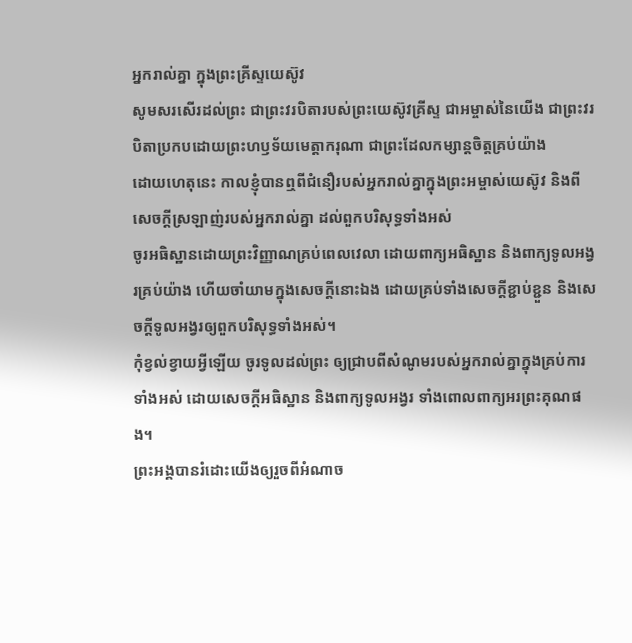អ្នករាល់គ្នា ក្នុងព្រះគ្រីស្ទយេស៊ូវ
សូមសរសើរដល់ព្រះ ជាព្រះវរបិតារបស់ព្រះយេស៊ូវគ្រីស្ទ ជាអម្ចាស់នៃយើង ជាព្រះវរបិតាប្រកបដោយព្រះហឫទ័យមេត្ដាករុណា ជាព្រះដែលកម្សាន្តចិត្តគ្រប់យ៉ាង
ដោយហេតុនេះ កាលខ្ញុំបានឮពីជំនឿរបស់អ្នករាល់គ្នាក្នុងព្រះអម្ចាស់យេស៊ូវ និងពីសេចក្តីស្រឡាញ់របស់អ្នករាល់គ្នា ដល់ពួកបរិសុទ្ធទាំងអស់
ចូរអធិស្ឋានដោយព្រះវិញ្ញាណគ្រប់ពេលវេលា ដោយពាក្យអធិស្ឋាន និងពាក្យទូលអង្វរគ្រប់យ៉ាង ហើយចាំយាមក្នុងសេចក្តីនោះឯង ដោយគ្រប់ទាំងសេចក្តីខ្ជាប់ខ្ជួន និងសេចក្តីទូលអង្វរឲ្យពួកបរិសុទ្ធទាំងអស់។
កុំខ្វល់ខ្វាយអ្វីឡើយ ចូរទូលដល់ព្រះ ឲ្យជ្រាបពីសំណូមរបស់អ្នករាល់គ្នាក្នុងគ្រប់ការទាំងអស់ ដោយសេចក្ដីអធិស្ឋាន និងពាក្យទូលអង្វរ ទាំងពោលពាក្យអរព្រះគុណផង។
ព្រះអង្គបានរំដោះយើងឲ្យរួចពីអំណាច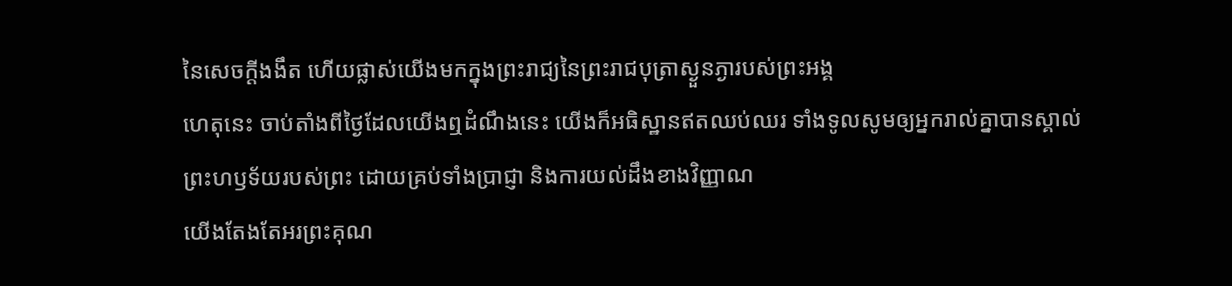នៃសេចក្តីងងឹត ហើយផ្លាស់យើងមកក្នុងព្រះរាជ្យនៃព្រះរាជបុត្រាស្ងួនភ្ងារបស់ព្រះអង្គ
ហេតុនេះ ចាប់តាំងពីថ្ងៃដែលយើងឮដំណឹងនេះ យើងក៏អធិស្ឋានឥតឈប់ឈរ ទាំងទូលសូមឲ្យអ្នករាល់គ្នាបានស្គាល់ព្រះហឫទ័យរបស់ព្រះ ដោយគ្រប់ទាំងប្រាជ្ញា និងការយល់ដឹងខាងវិញ្ញាណ
យើងតែងតែអរព្រះគុណ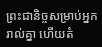ព្រះជានិច្ចសម្រាប់អ្នករាល់គ្នា ហើយតំ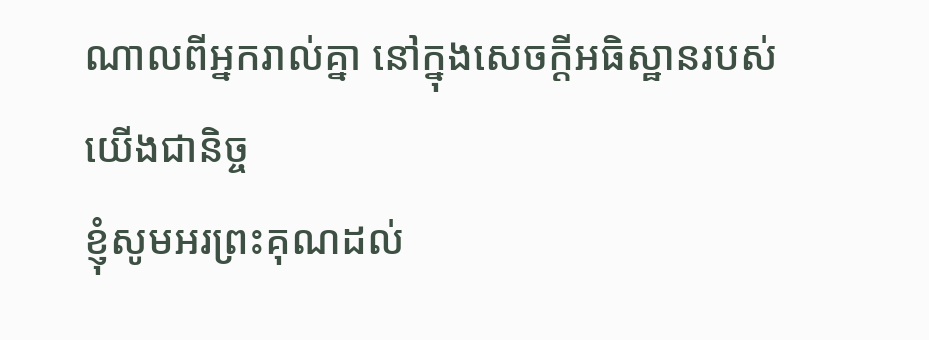ណាលពីអ្នករាល់គ្នា នៅក្នុងសេចក្ដីអធិស្ឋានរបស់យើងជានិច្ច
ខ្ញុំសូមអរព្រះគុណដល់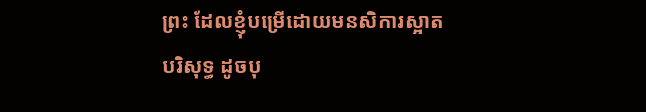ព្រះ ដែលខ្ញុំបម្រើដោយមនសិការស្អាតបរិសុទ្ធ ដូចបុ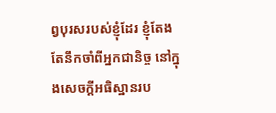ព្វបុរសរបស់ខ្ញុំដែរ ខ្ញុំតែងតែនឹកចាំពីអ្នកជានិច្ច នៅក្នុងសេចក្ដីអធិស្ឋានរប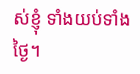ស់ខ្ញុំ ទាំងយប់ទាំងថ្ងៃ។